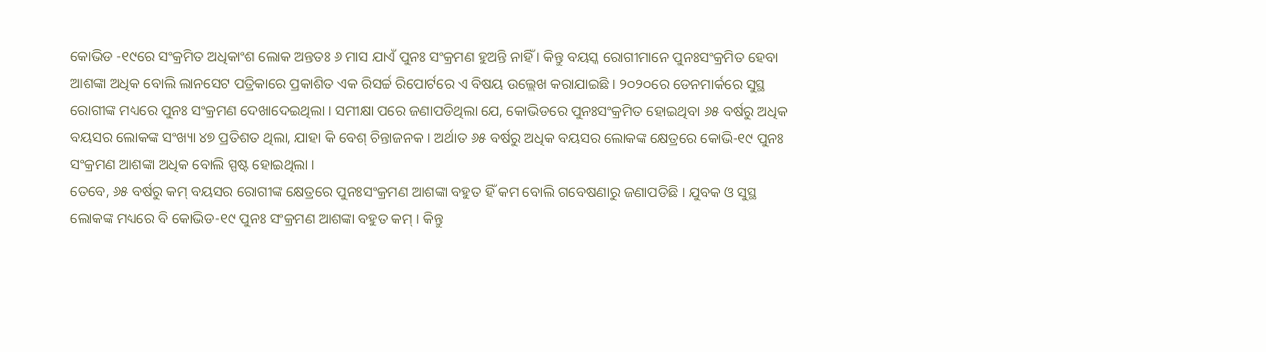କୋଭିଡ -୧୯ରେ ସଂକ୍ରମିତ ଅଧିକାଂଶ ଲୋକ ଅନ୍ତତଃ ୬ ମାସ ଯାଏଁ ପୁନଃ ସଂକ୍ରମଣ ହୁଅନ୍ତି ନାହିଁ । କିନ୍ତୁ ବୟସ୍କ ରୋଗୀମାନେ ପୁନଃସଂକ୍ରମିତ ହେବା ଆଶଙ୍କା ଅଧିକ ବୋଲି ଲାନସେଟ ପତ୍ରିକାରେ ପ୍ରକାଶିତ ଏକ ରିସର୍ଚ୍ଚ ରିପୋର୍ଟରେ ଏ ବିଷୟ ଉଲ୍ଲେଖ କରାଯାଇଛି । ୨୦୨୦ରେ ଡେନମାର୍କରେ ସୁସ୍ଥ ରୋଗୀଙ୍କ ମଧ୍ୟରେ ପୁନଃ ସଂକ୍ରମଣ ଦେଖାଦେଇଥିଲା । ସମୀକ୍ଷା ପରେ ଜଣାପଡିଥିଲା ଯେ, କୋଭିଡରେ ପୁନଃସଂକ୍ରମିତ ହୋଇଥିବା ୬୫ ବର୍ଷରୁ ଅଧିକ ବୟସର ଲୋକଙ୍କ ସଂଖ୍ୟା ୪୭ ପ୍ରତିଶତ ଥିଲା, ଯାହା କି ବେଶ୍ ଚିନ୍ତାଜନକ । ଅର୍ଥାତ ୬୫ ବର୍ଷରୁ ଅଧିକ ବୟସର ଲୋକଙ୍କ କ୍ଷେତ୍ରରେ କୋଭି-୧୯ ପୁନଃ ସଂକ୍ରମଣ ଆଶଙ୍କା ଅଧିକ ବୋଲି ସ୍ପଷ୍ଟ ହୋଇଥିଲା ।
ତେବେ, ୬୫ ବର୍ଷରୁ କମ୍ ବୟସର ରୋଗୀଙ୍କ କ୍ଷେତ୍ରରେ ପୁନଃସଂକ୍ରମଣ ଆଶଙ୍କା ବହୁତ ହିଁ କମ ବୋଲି ଗବେଷଣାରୁ ଜଣାପଡିଛି । ଯୁବକ ଓ ସୁସ୍ଥ ଲୋକଙ୍କ ମଧ୍ୟରେ ବି କୋଭିଡ-୧୯ ପୁନଃ ସଂକ୍ରମଣ ଆଶଙ୍କା ବହୁତ କମ୍ । କିନ୍ତୁ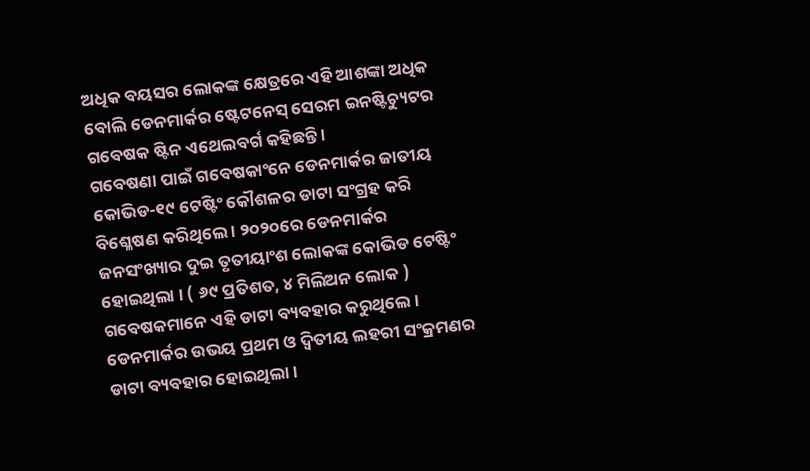ଅଧିକ ବୟସର ଲୋକଙ୍କ କ୍ଷେତ୍ରରେ ଏହି ଆଶଙ୍କା ଅଧିକ ବୋଲି ଡେନମାର୍କର ଷ୍ଟେଟନେସ୍ ସେରମ ଇନଷ୍ଟିଚ୍ୟୁଟର ଗବେଷକ ଷ୍ଟିନ ଏଥେଲବର୍ଗ କହିଛନ୍ତି ।
ଗବେଷଣା ପାଇଁ ଗବେଷକାଂନେ ଡେନମାର୍କର ଜାତୀୟ କୋଭିଡ-୧୯ ଟେଷ୍ଟିଂ କୌଶଳର ଡାଟା ସଂଗ୍ରହ କରି ବିଶ୍ଳେଷଣ କରିଥିଲେ । ୨୦୨୦ରେ ଡେନମାର୍କର ଜନସଂଖ୍ୟାର ଦୁଇ ତୃତୀୟାଂଶ ଲୋକଙ୍କ କୋଭିଡ ଟେଷ୍ଟିଂ ହୋଇଥିଲା । ( ୬୯ ପ୍ରତିଶତ, ୪ ମିଲିଅନ ଲୋକ ) ଗବେଷକମାନେ ଏହି ଡାଟା ବ୍ୟବହାର କରୁଥିଲେ । ଡେନମାର୍କର ଉଭୟ ପ୍ରଥମ ଓ ଦ୍ୱିତୀୟ ଲହରୀ ସଂକ୍ରମଣର ଡାଟା ବ୍ୟବହାର ହୋଇଥିଲା ।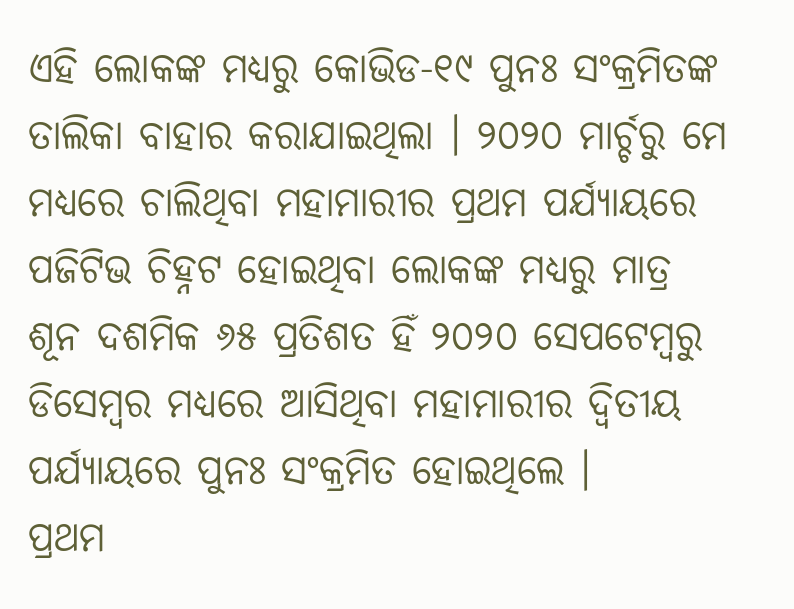ଏହି ଲୋକଙ୍କ ମଧ୍ୟରୁ କୋଭିଡ-୧୯ ପୁନଃ ସଂକ୍ରମିତଙ୍କ ତାଲିକା ବାହାର କରାଯାଇଥିଲା । ୨୦୨୦ ମାର୍ଚ୍ଚରୁ ମେ ମଧ୍ୟରେ ଚାଲିଥିବା ମହାମାରୀର ପ୍ରଥମ ପର୍ଯ୍ୟାୟରେ ପଜିଟିଭ ଚିହ୍ନଟ ହୋଇଥିବା ଲୋକଙ୍କ ମଧ୍ୟରୁ ମାତ୍ର ଶୂନ ଦଶମିକ ୬୫ ପ୍ରତିଶତ ହିଁ ୨୦୨୦ ସେପଟେମ୍ବରୁ ଡିସେମ୍ବର ମଧ୍ୟରେ ଆସିଥିବା ମହାମାରୀର ଦ୍ୱିତୀୟ ପର୍ଯ୍ୟାୟରେ ପୁନଃ ସଂକ୍ରମିତ ହୋଇଥିଲେ ।
ପ୍ରଥମ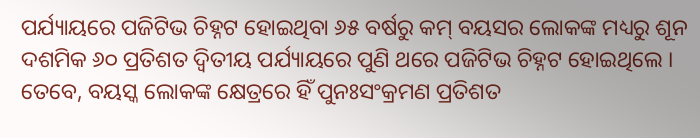ପର୍ଯ୍ୟାୟରେ ପଜିଟିଭ ଚିହ୍ନଟ ହୋଇଥିବା ୬୫ ବର୍ଷରୁ କମ୍ ବୟସର ଲୋକଙ୍କ ମଧ୍ୟରୁ ଶୂନ ଦଶମିକ ୬୦ ପ୍ରତିଶତ ଦ୍ୱିତୀୟ ପର୍ଯ୍ୟାୟରେ ପୁଣି ଥରେ ପଜିଟିଭ ଚିହ୍ନଟ ହୋଇଥିଲେ । ତେବେ, ବୟସ୍କ ଲୋକଙ୍କ କ୍ଷେତ୍ରରେ ହିଁ ପୁନଃସଂକ୍ରମଣ ପ୍ରତିଶତ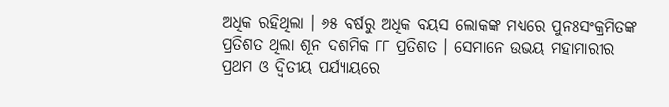ଅଧିକ ରହିଥିଲା । ୬୫ ବର୍ଷରୁ ଅଧିକ ବୟସ ଲୋକଙ୍କ ମଧ୍ୟରେ ପୁନଃସଂକ୍ରମିତଙ୍କ ପ୍ରତିଶତ ଥିଲା ଶୂନ ଦଶମିକ ୮୮ ପ୍ରତିଶତ । ସେମାନେ ଉଭୟ ମହାମାରୀର ପ୍ରଥମ ଓ ଦ୍ୱିତୀୟ ପର୍ଯ୍ୟାୟରେ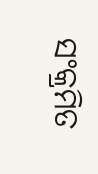ସଂକ୍ରମିତ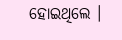ହୋଇଥିଲେ ।